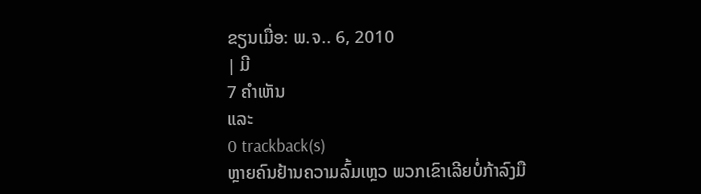ຂຽນເມື່ອ: ພ.ຈ.. 6, 2010
| ມີ
7 ຄຳເຫັນ
ແລະ
0 trackback(s)
ຫຼາຍຄົນຢ້ານຄວາມລົ້ມເຫຼວ ພວກເຂົາເລີຍບໍ່ກ້າລົງມື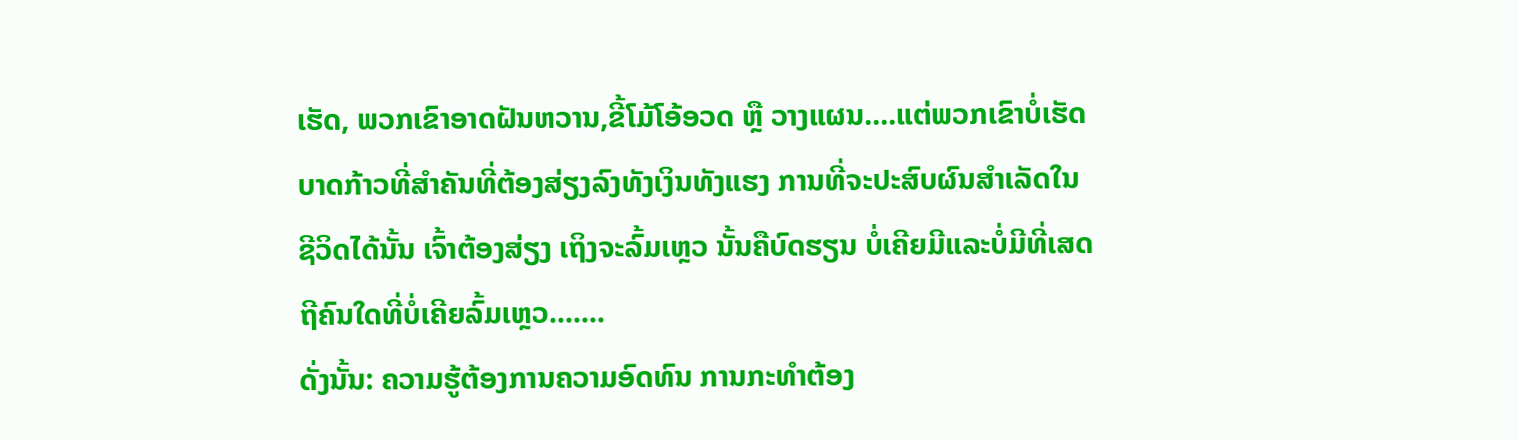ເຮັດ, ພວກເຂົາອາດຝັນຫວານ,ຂີ້ໂມ້ໂອ້ອວດ ຫຼື ວາງແຜນ....ແຕ່ພວກເຂົາບໍ່ເຮັດບາດກ້າວທີ່ສຳຄັນທີ່ຕ້ອງສ່ຽງລົງທັງເງິນທັງແຮງ ການທີ່ຈະປະສົບຜົນສຳເລັດໃນຊີວິດໄດ້ນັ້ນ ເຈົ້າຕ້ອງສ່ຽງ ເຖິງຈະລົ້ມເຫຼວ ນັ້ນຄືບົດຮຽນ ບໍ່ເຄີຍມີແລະບໍ່ມີທີ່ເສດຖີຄົນໃດທີ່ບໍ່ເຄີຍລົ້ມເຫຼວ.......
ດັ່ງນັ້ນ: ຄວາມຮູ້ຕ້ອງການຄວາມອົດທົນ ການກະທຳຕ້ອງ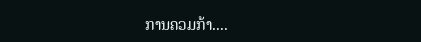ການຄວມກ້າ....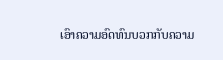ເອົາຄວາມອົດທົນບວກກັບຄວາມ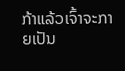ກ້າແລ້ວເຈົ້າຈະກາຍເປັນ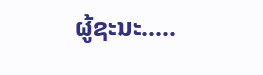ຜູ້ຊະນະ.....